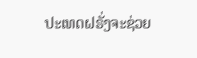ປະເທດຝຣັ່ງຈະຊ່ວຍ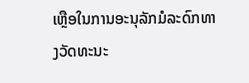ເຫຼືອໃນການອະນຸລັກມໍລະດົກທາງວັດທະນະ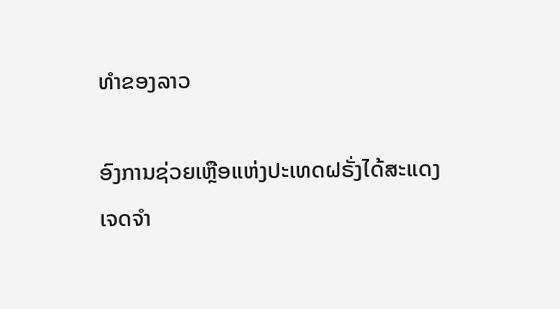ທຳຂອງລາວ

ອົງການຊ່ວຍເຫຼືອແຫ່ງປະເທດຝຣັ່ງໄດ້ສະແດງເຈດຈຳ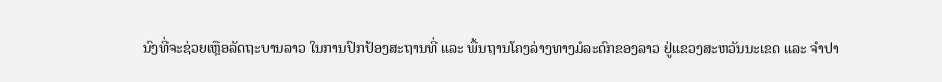ນົງທີ່ຈະຊ່ວຍເຫຼືອລັດຖະບານລາວ ໃນການປົກປ້ອງສະຖານທີ່ ແລະ ພື້ນຖານໂຄງລ່າງທາງມໍລະດົກຂອງລາວ ຢູ່ແຂວງສະຫວັນນະເຂດ ແລະ ຈຳປາ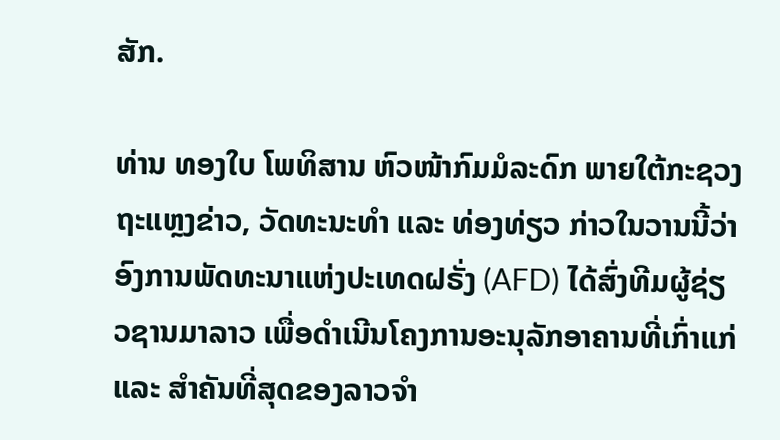ສັກ.

ທ່ານ ທອງໃບ ໂພທິສານ ຫົວໜ້າກົມມໍລະດົກ ພາຍໃຕ້ກະຊວງຖະແຫຼງຂ່າວ, ວັດທະນະທຳ ແລະ ທ່ອງທ່ຽວ ກ່າວໃນວານນີ້ວ່າ ອົງການພັດທະນາແຫ່ງປະເທດຝຣັ່ງ (AFD) ໄດ້ສົ່ງທີມຜູ້ຊ່ຽວຊານມາລາວ ເພື່ອດຳເນີນໂຄງການອະນຸລັກອາຄານທີ່ເກົ່າແກ່ ແລະ ສຳຄັນທີ່ສຸດຂອງລາວຈຳ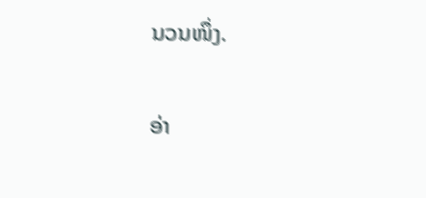ນວນໜຶ່ງ.

ອ່າ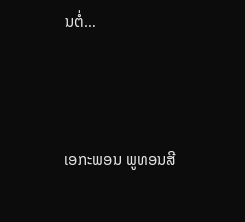ນຕໍ່…



ເອກະພອນ ພູທອນສີ